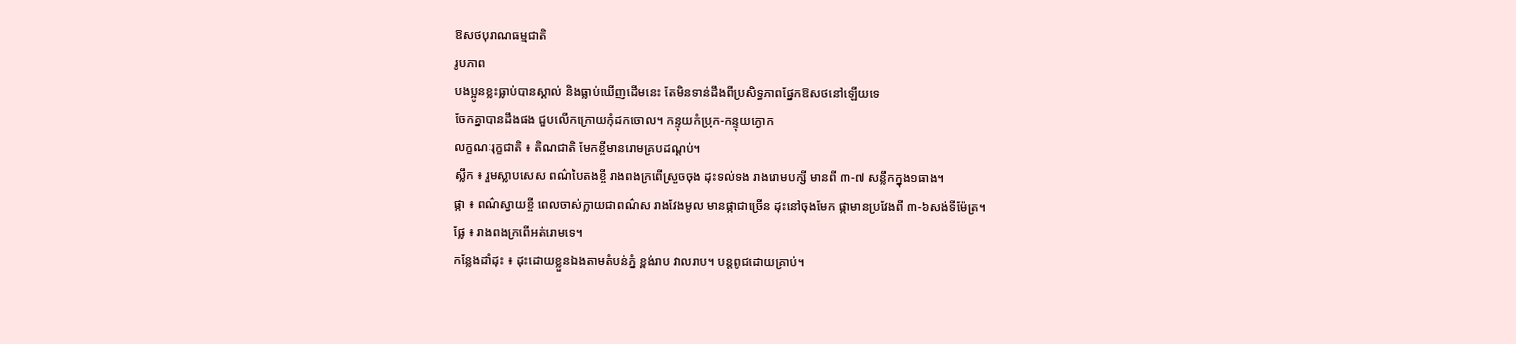ឱសថបុរាណធម្មជាតិ
រូបភាព
បងប្អូនខ្លះធ្លាប់បានស្គាល់ និងធ្លាប់ឃើញដើមនេះ តែមិនទាន់ដឹងពីប្រសិទ្ធភាពផ្នែកឱសថនៅឡើយទេ
ចែកគ្នាបានដឹងផង ជួបលើកក្រោយកុំដកចោល។ កន្ទុយកំប្រុក-កន្ទុយក្ងោក
លក្ខណៈរុក្ខជាតិ ៖ តិណជាតិ មែកខ្ចីមានរោមគ្របដណ្ដប់។
ស្លឹក ៖ រួមស្លាបសេស ពណ៌បៃតងខ្ចី រាងពងក្រពើស្រួចចុង ដុះទល់ទង រាងរោមបក្សី មានពី ៣-៧ សន្លឹកក្នុង១ធាង។
ផ្កា ៖ ពណ៌ស្វាយខ្ចី ពេលចាស់ក្លាយជាពណ៌ស រាងវែងមូល មានផ្កាជាច្រើន ដុះនៅចុងមែក ផ្កាមានប្រវែងពី ៣-៦សង់ទីម៉ែត្រ។
ផ្លែ ៖ រាងពងក្រពើអត់រោមទេ។
កន្លែងដាំដុះ ៖ ដុះដោយខ្លួនឯងតាមតំបន់ភ្នំ ខ្ពង់រាប វាលរាប។ បន្តពូជដោយគ្រាប់។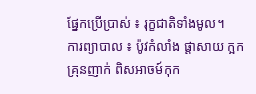ផ្នែកប្រើប្រាស់ ៖ រុក្ខជាតិទាំងមូល។
ការព្យាបាល ៖ ប៉ូវកំលាំង ផ្ដាសាយ ក្អក គ្រុនញាក់ ពិសអាចម៍កុក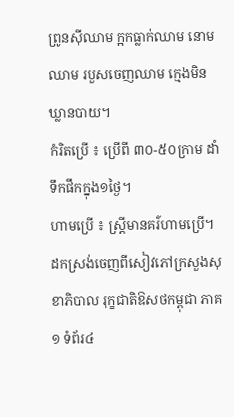ព្រូនស៊ីឈាម ក្អកធ្លាក់ឈាម នោមឈាម របួសចេញឈាម ក្មេងមិនឃ្លានបាយ។
កំរិតប្រើ ៖ ប្រើពី ៣០-៥០ក្រាម ដាំទឹកផឹកក្នុង១ថ្ងៃ។
ហាមប្រើ ៖ ស្ត្រីមានគរ៌ហាមប្រើ។
ដកស្រង់ចេញពីសៀវភៅក្រសួងសុខាភិបាល រុក្ខជាតិឱសថកម្ពុជា ភាគ១ ទំព័រ៤